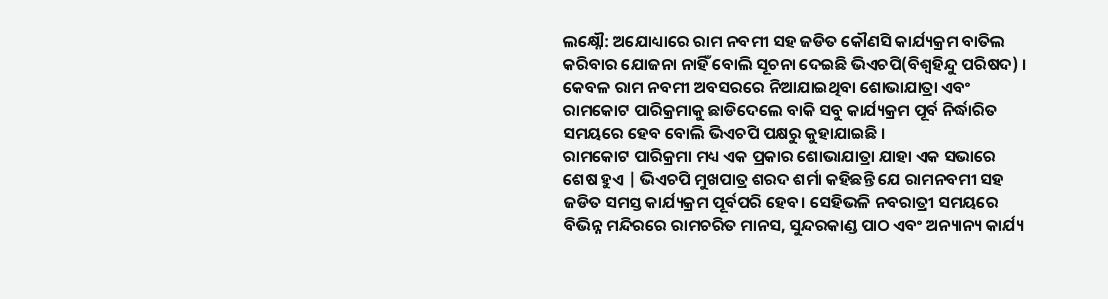ଲକ୍ଷ୍ନୌ: ଅଯୋଧ୍ୟାରେ ରାମ ନବମୀ ସହ ଜଡିତ କୌଣସି କାର୍ଯ୍ୟକ୍ରମ ବାତିଲ କରିବାର ଯୋଜନା ନାହିଁ ବୋଲି ସୂଚନା ଦେଇଛି ଭିଏଚପି(ବିଶ୍ବହିନ୍ଦୁ ପରିଷଦ) । କେବଳ ରାମ ନବମୀ ଅବସରରେ ନିଆଯାଇଥିବା ଶୋଭାଯାତ୍ରା ଏବଂ ରାମକୋଟ ପାରିକ୍ରମାକୁ ଛାଡିଦେଲେ ବାକି ସବୁ କାର୍ଯ୍ୟକ୍ରମ ପୂର୍ବ ନିର୍ଦ୍ଧାରିତ ସମୟରେ ହେବ ବୋଲି ଭିଏଚପି ପକ୍ଷରୁ କୁହାଯାଇଛି ।
ରାମକୋଟ ପାରିକ୍ରମା ମଧ୍ୟ ଏକ ପ୍ରକାର ଶୋଭାଯାତ୍ରା ଯାହା ଏକ ସଭାରେ ଶେଷ ହୁଏ | ଭିଏଚପି ମୁଖପାତ୍ର ଶରଦ ଶର୍ମା କହିଛନ୍ତି ଯେ ରାମନବମୀ ସହ ଜଡିତ ସମସ୍ତ କାର୍ଯ୍ୟକ୍ରମ ପୂର୍ବପରି ହେବ। ସେହିଭଳି ନବରାତ୍ରୀ ସମୟରେ ବିଭିନ୍ନ ମନ୍ଦିରରେ ରାମଚରିତ ମାନସ, ସୁନ୍ଦରକାଣ୍ଡ ପାଠ ଏବଂ ଅନ୍ୟାନ୍ୟ କାର୍ଯ୍ୟ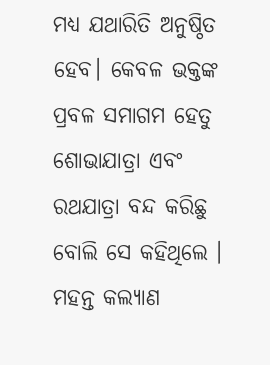ମଧ୍ୟ ଯଥାରିତି ଅନୁଷ୍ଠିତ ହେବ। କେବଳ ଭକ୍ତଙ୍କ ପ୍ରବଳ ସମାଗମ ହେତୁ ଶୋଭାଯାତ୍ରା ଏବଂ ରଥଯାତ୍ରା ବନ୍ଦ କରିଛୁ ବୋଲି ସେ କହିଥିଲେ ।
ମହନ୍ତ କଲ୍ୟାଣ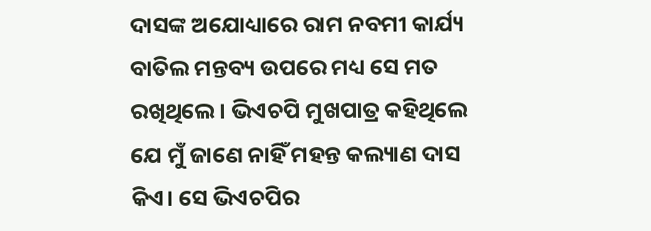ଦାସଙ୍କ ଅଯୋଧ୍ୟାରେ ରାମ ନବମୀ କାର୍ଯ୍ୟ ବାତିଲ ମନ୍ତବ୍ୟ ଉପରେ ମଧ୍ୟ ସେ ମତ ରଖିଥିଲେ । ଭିଏଚପି ମୁଖପାତ୍ର କହିଥିଲେ ଯେ ମୁଁ ଜାଣେ ନାହିଁ ମହନ୍ତ କଲ୍ୟାଣ ଦାସ କିଏ। ସେ ଭିଏଚପିର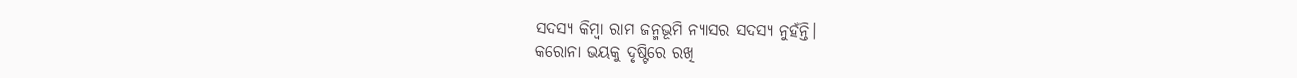ସଦସ୍ୟ କିମ୍ବା ରାମ ଜନ୍ମଭୂମି ନ୍ୟାସର ସଦସ୍ୟ ନୁହଁନ୍ତି।
କରୋନା ଭୟକୁ ଦୃଷ୍ଟିରେ ରଖି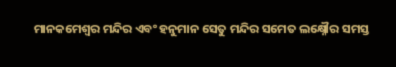ମାନକମେଶ୍ବର ମନ୍ଦିର ଏବଂ ହନୁମାନ ସେତୁ ମନ୍ଦିର ସମେତ ଲକ୍ଷ୍ନୌର ସମସ୍ତ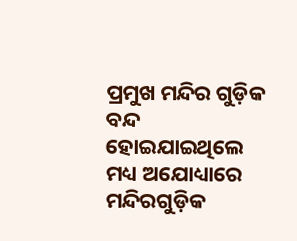ପ୍ରମୁଖ ମନ୍ଦିର ଗୁଡ଼ିକ ବନ୍ଦ ହୋଇଯାଇଥିଲେ ମଧ୍ୟ ଅଯୋଧ୍ୟାରେ ମନ୍ଦିରଗୁଡ଼ିକ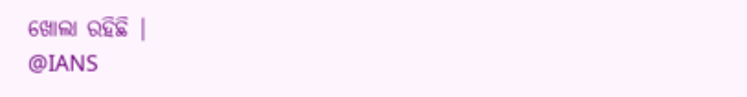ଖୋଲା ରହିଛି |
@IANS